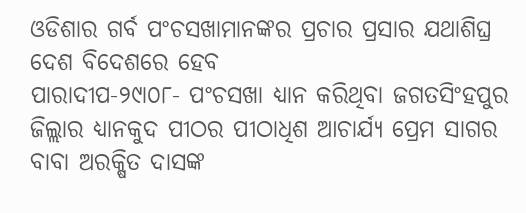ଓଡିଶାର ଗର୍ବ ପଂଚସଖାମାନଙ୍କର ପ୍ରଚାର ପ୍ରସାର ଯଥାଶିଘ୍ର ଦେଶ ବିଦେଶରେ ହେବ
ପାରାଦୀପ-୨୯ା୦୮- ପଂଚସଖା ଧ୍ୟାନ କରିଥିବା ଜଗତସିଂହପୁର ଜିଲ୍ଲାର ଧ୍ୟାନକୁଦ ପୀଠର ପୀଠାଧିଶ ଆଚାର୍ଯ୍ୟ ପ୍ରେମ ସାଗର ବାବା ଅରକ୍ଷିତ ଦାସଙ୍କ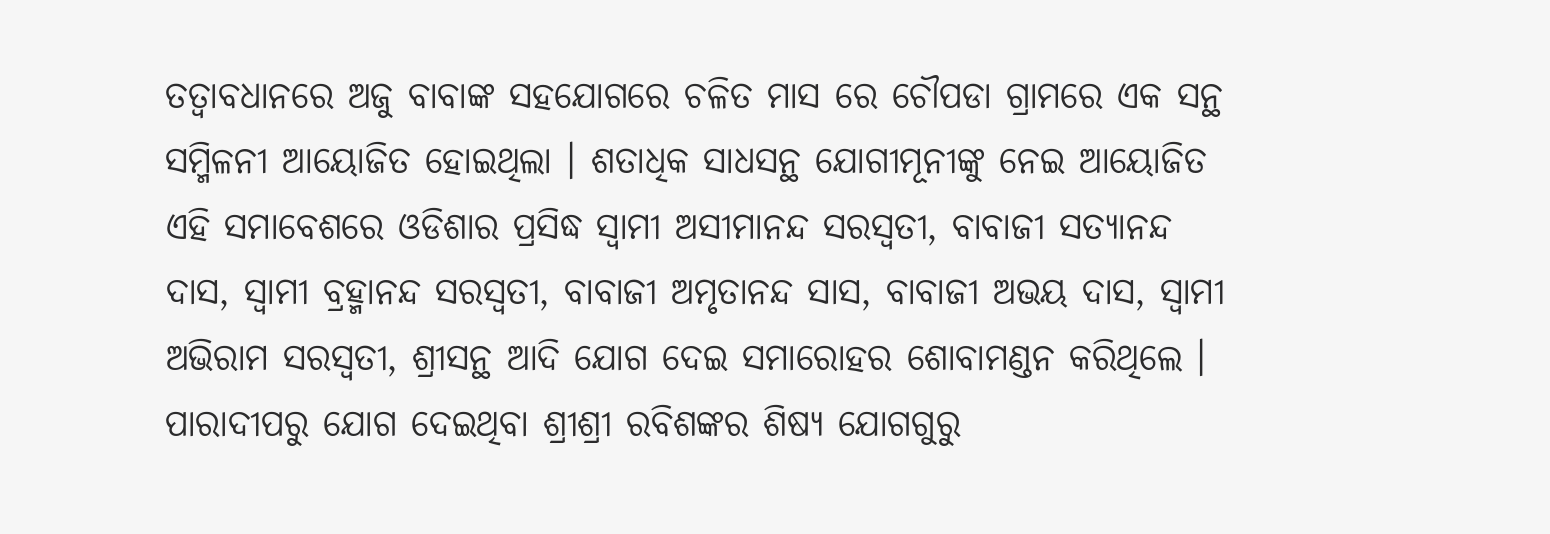ତତ୍ୱାବଧାନରେ ଅଜୁ ବାବାଙ୍କ ସହଯୋଗରେ ଚଳିତ ମାସ ରେ ଚୌପଡା ଗ୍ରାମରେ ଏକ ସନ୍ଥ ସମ୍ମିଳନୀ ଆୟୋଜିତ ହୋଇଥିଲା । ଶତାଧିକ ସାଧସନ୍ଥ ଯୋଗୀମୂନୀଙ୍କୁ ନେଇ ଆୟୋଜିତ ଏହି ସମାବେଶରେ ଓଡିଶାର ପ୍ରସିଦ୍ଧ ସ୍ୱାମୀ ଅସୀମାନନ୍ଦ ସରସ୍ୱତୀ, ବାବାଜୀ ସତ୍ୟାନନ୍ଦ ଦାସ, ସ୍ୱାମୀ ବ୍ରହ୍ମାନନ୍ଦ ସରସ୍ୱତୀ, ବାବାଜୀ ଅମୃତାନନ୍ଦ ସାସ, ବାବାଜୀ ଅଭୟ ଦାସ, ସ୍ୱାମୀ ଅଭିରାମ ସରସ୍ୱତୀ, ଶ୍ରୀସନ୍ଥ ଆଦି ଯୋଗ ଦେଇ ସମାରୋହର ଶୋବାମଣ୍ଡନ କରିଥିଲେ । ପାରାଦୀପରୁ ଯୋଗ ଦେଇଥିବା ଶ୍ରୀଶ୍ରୀ ରବିଶଙ୍କର ଶିଷ୍ୟ ଯୋଗଗୁରୁ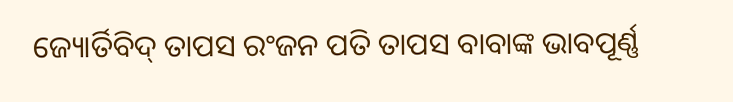ଜ୍ୟୋର୍ତିବିଦ୍ ତାପସ ରଂଜନ ପତି ତାପସ ବାବାଙ୍କ ଭାବପୂର୍ଣ୍ଣ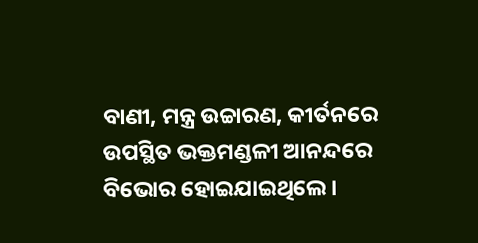ବାଣୀ, ମନ୍ତ୍ର ଉଚ୍ଚାରଣ, କୀର୍ତନରେ ଉପସ୍ଥିତ ଭକ୍ତମଣ୍ଡଳୀ ଆନନ୍ଦରେ ବିଭୋର ହୋଇଯାଇଥିଲେ ।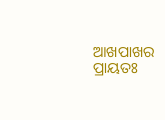ଆଖପାଖର ପ୍ରାୟତଃ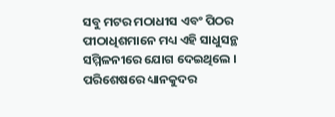ସବୁ ମଟର ମଠାଧୀସ ଏବଂ ପିଠର ପୀଠାଧିଶମାନେ ମଧ୍ୟ ଏହି ସାଧୁସନ୍ଥ ସମ୍ମିଳନୀରେ ଯୋଗ ଦେଇଥିଲେ । ପରିଶେଷରେ ଧ୍ୟାନକୁଦର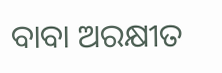ବାବା ଅରକ୍ଷୀତ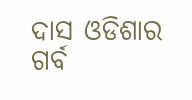ଦାସ ଓଡିଶାର ଗର୍ବ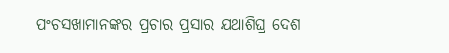ପଂଚସଖାମାନଙ୍କର ପ୍ରଚାର ପ୍ରସାର ଯଥାଶିଘ୍ର ଦେଶ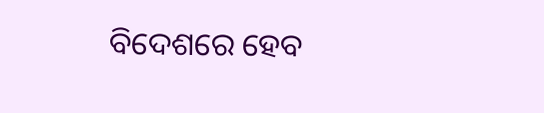ବିଦେଶରେ ହେବ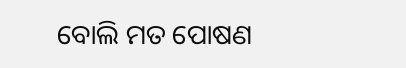ବୋଲି ମତ ପୋଷଣ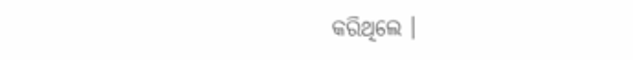କରିଥିଲେ ।